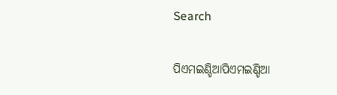Search

ପିଏମଇଣ୍ଡିଆପିଏମଇଣ୍ଡିଆ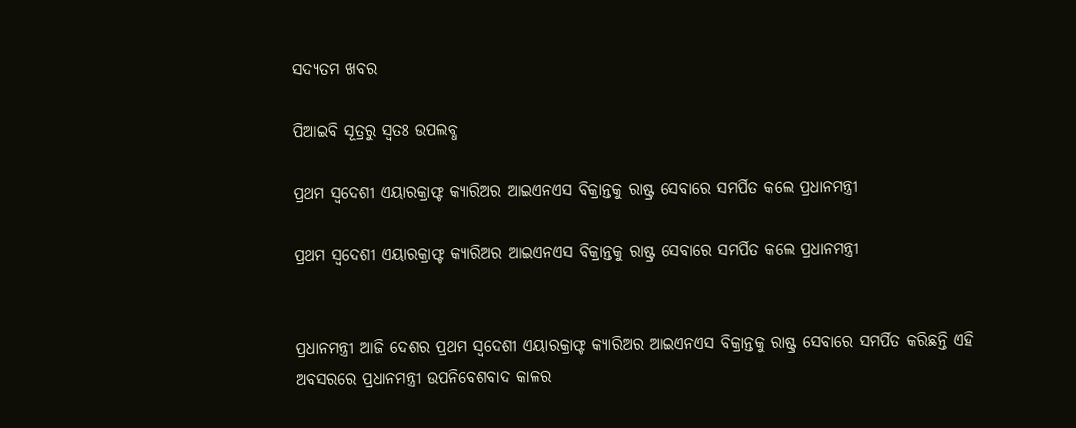ସଦ୍ୟତମ ଖବର

ପିଆଇବି ସୂତ୍ରରୁ ସ୍ବତଃ ଉପଲବ୍ଧ

ପ୍ରଥମ ସ୍ୱଦେଶୀ ଏୟାରକ୍ରାଫ୍ଟ କ୍ୟାରିଅର ଆଇଏନଏସ ବିକ୍ରାନ୍ତକୁ ରାଷ୍ଟ୍ର ସେବାରେ ସମର୍ପିତ କଲେ ପ୍ରଧାନମନ୍ତ୍ରୀ

ପ୍ରଥମ ସ୍ୱଦେଶୀ ଏୟାରକ୍ରାଫ୍ଟ କ୍ୟାରିଅର ଆଇଏନଏସ ବିକ୍ରାନ୍ତକୁ ରାଷ୍ଟ୍ର ସେବାରେ ସମର୍ପିତ କଲେ ପ୍ରଧାନମନ୍ତ୍ରୀ


ପ୍ରଧାନମନ୍ତ୍ରୀ ଆଜି ଦେଶର ପ୍ରଥମ ସ୍ୱଦେଶୀ ଏୟାରକ୍ରାଫ୍ଟ କ୍ୟାରିଅର ଆଇଏନଏସ ବିକ୍ରାନ୍ତକୁ ରାଷ୍ଟ୍ର ସେବାରେ ସମର୍ପିତ କରିଛନ୍ତି ଏହି ଅବସରରେ ପ୍ରଧାନମନ୍ତ୍ରୀ ଉପନିବେଶବାଦ କାଳର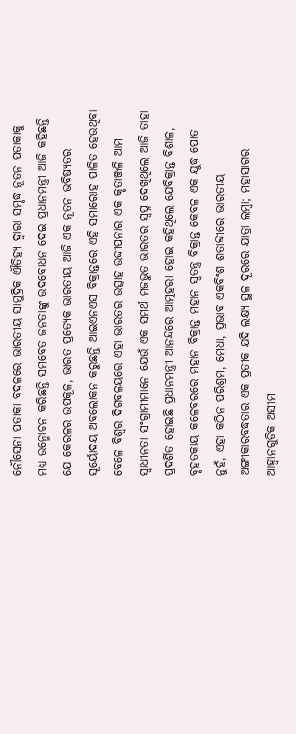ନୌସେନା ପତାକା ବଦଳରେ ଭାରତୀୟ ସାମୁଦ୍ରିକ ଐତିହ୍ୟ ଦ୍ୱାରା ସମୃଦ୍ଧ ନୂତନ ପତାକାକୁ ମଧ୍ୟ ଉନ୍ମୋଚନ କରିଛନ୍ତି ସମବେତ ଜନତାଙ୍କୁ ଉଦବୋଧନ ଦେଇ ପ୍ରଧାନମନ୍ତ୍ରୀ ଆଜି କହିଛନ୍ତି ଯେ କେରଳର ଉପକୂଳ, ଭାରତ ପ୍ରତ୍ୟେକ ଭାରତୀୟ ଆଜି ଏକ ନୂତନ ଭବିଷ୍ୟତର ସୂର୍ୟୋଦୟ ଅବଲୋକନ କରୁଛନ୍ତି ଆଇଏନଏସ ବିକ୍ରାନ୍ତରେ ଏହି ସମାରୋହ ପାଳିତ ହେଉଥିବା ବେଳେ ବିଶ୍ୱର ଦିଗବଳୟରେ ଏହା ଭାରତର ଉତ୍ସାହ ଉଦ୍ଦୀପନାର ଏକ କୃତାଞ୍ଜଳି ଆମ ସ୍ୱାଧୀନତା ସଂଗ୍ରାମୀମାନେ ଯେଉଁ ଏକ ସମର୍ଥ ମଜଭୁତ ଭାରତର ସ୍ୱପ୍ନ ଦେଖିଥିଲେ ଆଜି ତାହା ପ୍ରଦର୍ଶିତ ହୋଇଛି ପ୍ରଧାନମନ୍ତ୍ରୀ ଆନନ୍ଦରେ ଆତ୍ମହରା ହୋଇ କହିଥିଲେ ଯେବିକ୍ରାନ୍ତ ବିଶାଳ, ବୃହତକାୟ କଳେବରରେ ମହାନ ବିକ୍ରାନ୍ତ ମହାନ ସ୍ୱତନ୍ତ୍ର ବିକ୍ରାନ୍ତ କେବଳ ଏକ ଯୁଦ୍ଧ ପୋତ ନୁହଁ, ଏହା କଠିନ ପରିଶ୍ରମ, ମେଧା, ପ୍ରଭାବ ଏକବିଂଶ ଶତାବ୍ଦୀରେ ଭାରତୀୟ ଅଙ୍ଗୀକାରବଦ୍ଧତାର ଏକ ପ୍ରତୀକ ଯଦି ଲକ୍ଷ୍ୟ ସ୍ଥଳ ଦୂରରେ ଯାତ୍ରା ଲମ୍ବା; ମହାସାଗର ଆହ୍ୱାନଗୁଡିକ ଅସୀମ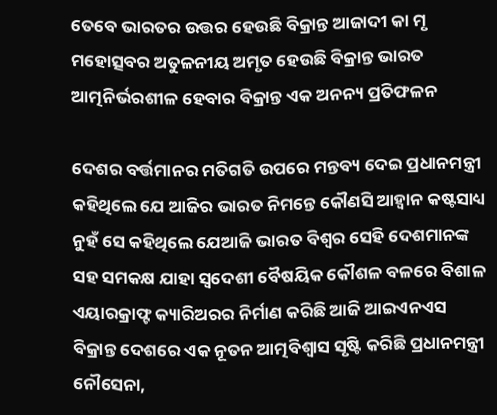ତେବେ ଭାରତର ଉତ୍ତର ହେଉଛି ବିକ୍ରାନ୍ତ ଆଜାଦୀ କା ମୃ ମହୋତ୍ସବର ଅତୁଳନୀୟ ଅମୃତ ହେଉଛି ବିକ୍ରାନ୍ତ ଭାରତ ଆତ୍ମନିର୍ଭରଶୀଳ ହେବାର ବିକ୍ରାନ୍ତ ଏକ ଅନନ୍ୟ ପ୍ରତିଫଳନ

ଦେଶର ବର୍ତ୍ତମାନର ମତିଗତି ଉପରେ ମନ୍ତବ୍ୟ ଦେଇ ପ୍ରଧାନମନ୍ତ୍ରୀ କହିଥିଲେ ଯେ ଆଜିର ଭାରତ ନିମନ୍ତେ କୌଣସି ଆହ୍ୱାନ କଷ୍ଟସାଧ୍ୟ ନୁହଁ ସେ କହିଥିଲେ ଯେଆଜି ଭାରତ ବିଶ୍ୱର ସେହି ଦେଶମାନଙ୍କ ସହ ସମକକ୍ଷ ଯାହା ସ୍ୱଦେଶୀ ବୈଷୟିକ କୌଶଳ ବଳରେ ବିଶାଳ ଏୟାରକ୍ରାଫ୍ଟ କ୍ୟାରିଅରର ନିର୍ମାଣ କରିଛି ଆଜି ଆଇଏନଏସ ବିକ୍ରାନ୍ତ ଦେଶରେ ଏକ ନୂତନ ଆତ୍ମବିଶ୍ୱାସ ସୃଷ୍ଟି କରିଛି ପ୍ରଧାନମନ୍ତ୍ରୀ ନୌସେନା,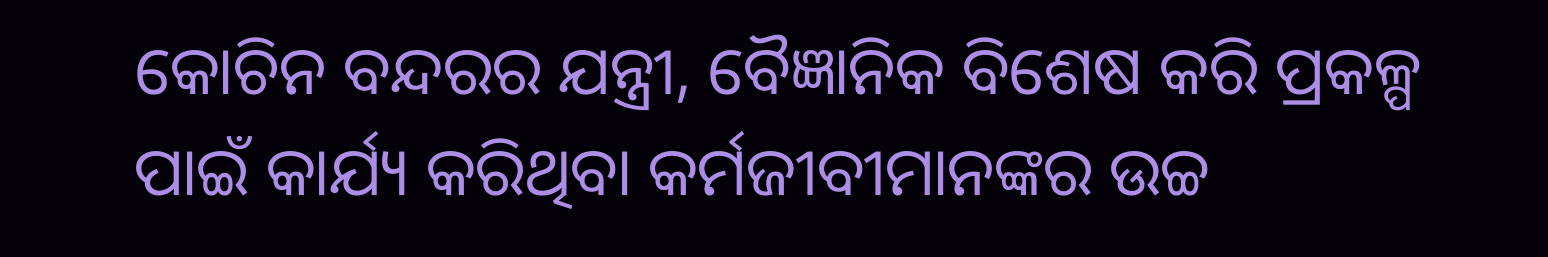କୋଚିନ ବନ୍ଦରର ଯନ୍ତ୍ରୀ, ବୈଜ୍ଞାନିକ ବିଶେଷ କରି ପ୍ରକଳ୍ପ ପାଇଁ କାର୍ଯ୍ୟ କରିଥିବା କର୍ମଜୀବୀମାନଙ୍କର ଉଚ୍ଚ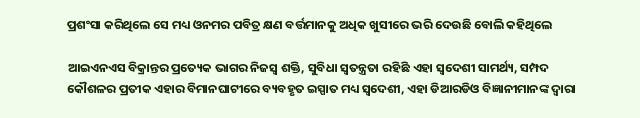ପ୍ରଶଂସା କରିଥିଲେ ସେ ମଧ୍ୟ ଓନମର ପବିତ୍ର କ୍ଷଣ ବର୍ତ୍ତମାନକୁ ଅଧିକ ଖୁସୀରେ ଭରି ଦେଉଛି ବୋଲି କହିଥିଲେ

ଆଇଏନଏସ ବିକ୍ରାନ୍ତର ପ୍ରତ୍ୟେକ ଭାଗର ନିଜସ୍ୱ ଶକ୍ତି, ସୁବିଧା ସ୍ୱତନ୍ତ୍ରତା ରହିଛି ଏହା ସ୍ୱଦେଶୀ ସାମର୍ଥ୍ୟ, ସମ୍ପଦ କୌଶଳର ପ୍ରତୀକ ଏହାର ବିମାନଘାଟୀରେ ବ୍ୟବହୃତ ଇସ୍ପାତ ମଧ୍ୟ ସ୍ୱଦେଶୀ, ଏହା ଡିଆରଡିଓ ବିଜ୍ଞାନୀମାନଙ୍କ ଦ୍ୱାରା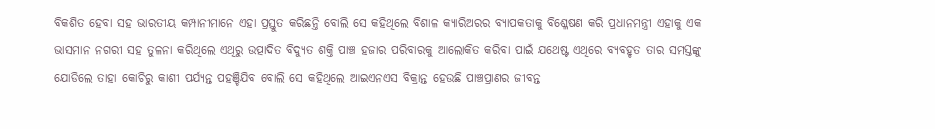ବିକଶିତ ହେବା ସହ ଭାରତୀୟ କମ୍ପାନୀମାନେ ଏହା ପ୍ରସ୍ତୁତ କରିଛନ୍ତି ବୋଲି ସେ କହିଥିଲେ ବିଶାଳ କ୍ୟାରିଅରର ବ୍ୟାପକତାକୁ ବିଶ୍ଳେଷଣ କରି ପ୍ରଧାନମନ୍ତ୍ରୀ ଏହାକୁ ଏକ ଭାସମାନ ନଗରୀ ସହ ତୁଳନା କରିଥିଲେ ଏଥିରୁ ଉତ୍ପାଦିତ ବିଦ୍ୟୁତ ଶକ୍ତି ପାଞ୍ଚ ହଜାର ପରିବାରକୁ ଆଲୋକିତ କରିବା ପାଇଁ ଯଥେଷ୍ଟ ଏଥିରେ ବ୍ୟବହୃତ ତାର ସମସ୍ତଙ୍କୁ ଯୋଡିଲେ ତାହା କୋଚିରୁ କାଶୀ ପର୍ଯ୍ୟନ୍ତ ପହଞ୍ଚିଯିବ ବୋଲି ସେ କହିଥିଲେ ଆଇଏନଏସ ବିକ୍ରାନ୍ତ ହେଉଛି ପାଞ୍ଚପ୍ରାଣର ଜୀବନ୍ତ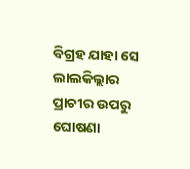ବିଗ୍ରହ ଯାହା ସେ ଲାଲକିଲ୍ଲାର ପ୍ରାଚୀର ଉପରୁ ଘୋଷଣା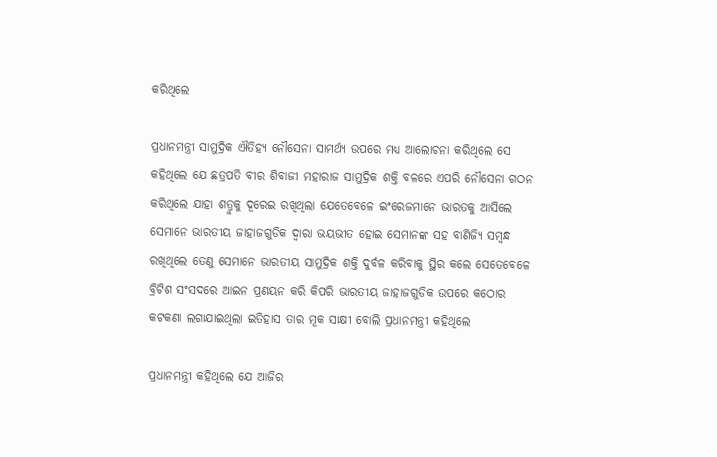କରିଥିଲେ

ପ୍ରଧାନମନ୍ତ୍ରୀ ସାମୁଦ୍ରିକ ଐତିହ୍ୟ ନୌସେନା ସାମର୍ଥ୍ୟ ଉପରେ ମଧ୍ୟ ଆଲୋଚନା କରିଥିଲେ ସେ କହିଥିଲେ ଯେ ଛତ୍ରପତି ବୀର ଶିବାଜୀ ମହାରାଜ ସାମୁଦ୍ରିକ ଶକ୍ତି ବଳରେ ଏପରି ନୌସେନା ଗଠନ କରିଥିଲେ ଯାହା ଶତ୍ରୁକୁ ଦୂରେଇ ରଖିଥିଲା ଯେତେବେଳେ ଇଂରେଜମାନେ ଭାରତକୁ ଆସିଲେ ସେମାନେ ଭାରତୀୟ ଜାହାଜଗୁଡିକ ଦ୍ୱାରା ଭୟଭୀତ ହୋଇ ସେମାନଙ୍କ ସହ ବାଣିଜ୍ୟି ସମ୍ବନ୍ଧ ରଖିଥିଲେ ତେଣୁ ସେମାନେ ଭାରତୀୟ ସାମୁଦ୍ରିକ ଶକ୍ତି ଦୁର୍ବଳ କରିବାକୁ ସ୍ଥିର କଲେ ସେତେବେଳେ ବ୍ରିଟିଶ ସଂସଦରେ ଆଇନ ପ୍ରଣୟନ କରି କିପରି ଭାରତୀୟ ଜାହାଜଗୁଡିକ ଉପରେ କଠୋର କଟକଣା ଲଗାଯାଇଥିଲା ଇତିହାସ ତାର ମୂକ ସାକ୍ଷୀ ବୋଲି ପ୍ରଧାନମନ୍ତ୍ରୀ କହିଥିଲେ

ପ୍ରଧାନମନ୍ତ୍ରୀ କହିଥିଲେ ଯେ ଆଜିର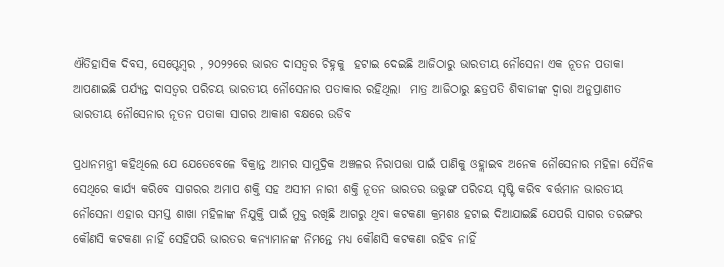ଐତିହାସିକ ଦିବସ, ସେପ୍ଟେମ୍ବର , ୨୦୨୨ରେ ଭାରତ ଦାସତ୍ୱର ଚିହ୍ନକୁ  ହଟାଇ ଦେଇଛି ଆଜିଠାରୁ ଭାରତୀୟ ନୌସେନା ଏକ ନୂତନ ପତାକା ଆପଣାଇଛି ପର୍ଯ୍ୟନ୍ତ ଦାସତ୍ୱର ପରିଚୟ ଭାରତୀୟ ନୌସେନାର ପତାକାର ରହିଥିଲା  ମାତ୍ର ଆଜିଠାରୁ ଛତ୍ରପତି ଶିବାଜୀଙ୍କ ଦ୍ୱାରା ଅନୁପ୍ରାଣୀତ ଭାରତୀୟ ନୌସେନାର ନୂତନ ପତାକା ସାଗର ଆକାଶ ବକ୍ଷରେ ଉଡିବ

ପ୍ରଧାନମନ୍ତ୍ରୀ କହିଥିଲେ ଯେ ଯେତେବେଳେ ବିକ୍ରାନ୍ତ ଆମର ସାମୁଦ୍ରିକ ଅଞ୍ଚଳର ନିରାପତ୍ତା ପାଇଁ ପାଣିକୁ ଓହ୍ଲାଇବ ଅନେକ ନୌସେନାର ମହିଳା ସୈନିକ ସେଥିରେ କାର୍ଯ୍ୟ କରିବେ ସାଗରର ଅମାପ ଶକ୍ତି ସହ ଅସୀମ ନାରୀ ଶକ୍ତି ନୂତନ ଭାରତର ଉତ୍ତୁଙ୍ଗ ପରିଚୟ ସୃଷ୍ଟି କରିବ ବର୍ତ୍ତମାନ ଭାରତୀୟ ନୌସେନା ଏହାର ସମସ୍ତ ଶାଖା ମହିଳାଙ୍କ ନିଯୁକ୍ତି ପାଇଁ ମୁକ୍ତ ରଖିଛି ଆଗରୁ ଥିବା କଟକଣା କ୍ରମଶଃ ହଟାଇ ଦିଆଯାଇଛି ଯେପରି ସାଗର ତରଙ୍ଗର କୌଣସି କଟକଣା ନାହିଁ ସେହିପରି ଭାରତର କନ୍ୟାମାନଙ୍କ ନିମନ୍ତେ ମଧ୍ୟ କୌଣସି କଟକଣା ରହିବ ନାହିଁ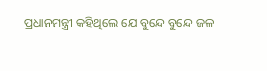ପ୍ରଧାନମନ୍ତ୍ରୀ କହିଥିଲେ ଯେ ବୁନ୍ଦେ ବୁନ୍ଦେ ଜଳ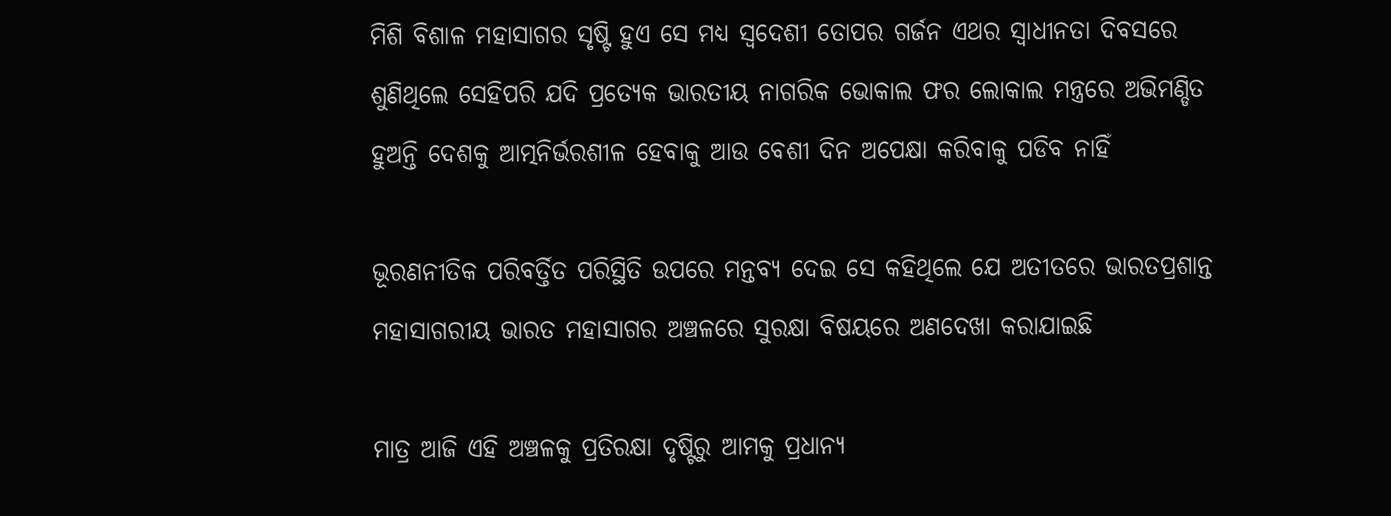ମିଶି ବିଶାଳ ମହାସାଗର ସୃଷ୍ଟି ହୁଏ ସେ ମଧ୍ୟ ସ୍ୱଦେଶୀ ତୋପର ଗର୍ଜନ ଏଥର ସ୍ୱାଧୀନତା ଦିବସରେ ଶୁଣିଥିଲେ ସେହିପରି ଯଦି ପ୍ରତ୍ୟେକ ଭାରତୀୟ ନାଗରିକ ଭୋକାଲ ଫର ଲୋକାଲ ମନ୍ତ୍ରରେ ଅଭିମଣ୍ଡିତ ହୁଅନ୍ତି ଦେଶକୁ ଆତ୍ମନିର୍ଭରଶୀଳ ହେବାକୁ ଆଉ ବେଶୀ ଦିନ ଅପେକ୍ଷା କରିବାକୁ ପଡିବ ନାହିଁ

ଭୂରଣନୀତିକ ପରିବର୍ତ୍ତିତ ପରିସ୍ଥିତି ଉପରେ ମନ୍ତବ୍ୟ ଦେଇ ସେ କହିଥିଲେ ଯେ ଅତୀତରେ ଭାରତପ୍ରଶାନ୍ତ ମହାସାଗରୀୟ ଭାରତ ମହାସାଗର ଅଞ୍ଚଳରେ ସୁରକ୍ଷା ବିଷୟରେ ଅଣଦେଖା କରାଯାଇଛି

ମାତ୍ର ଆଜି ଏହି ଅଞ୍ଚଳକୁ ପ୍ରତିରକ୍ଷା ଦୃଷ୍ଟିରୁ ଆମକୁ ପ୍ରଧାନ୍ୟ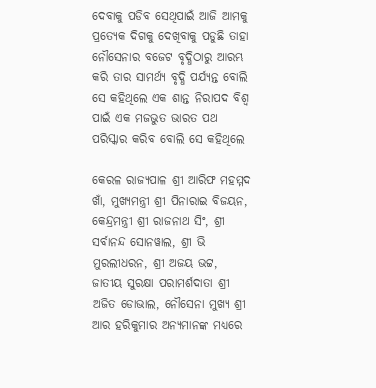ଦେବାକୁ ପଡିବ ସେଥିପାଇଁ ଆଜି ଆମକୁ ପ୍ରତ୍ୟେକ ଦିଗକୁ ଦେଖିବାକୁ ପଡୁଛି ତାହା ନୌସେନାର ବଜେଟ ବୃଦ୍ଧିଠାରୁ ଆରମ୍ଭ କରି ତାର ସାମର୍ଥ୍ୟ ବୃଦ୍ଧି ପର୍ଯ୍ୟନ୍ତ ବୋଲି ସେ କହିଥିଲେ ଏକ ଶାନ୍ତ ନିରାପଦ ବିଶ୍ୱ ପାଇଁ ଏକ ମଜଭୁତ ଭାରତ ପଥ ପରିସ୍କାର କରିବ ବୋଲି ସେ କହିଥିଲେ

କେରଳ ରାଜ୍ୟପାଳ ଶ୍ରୀ ଆରିଫ ମହମ୍ମଦ ଖାଁ, ମୁଖ୍ୟମନ୍ତ୍ରୀ ଶ୍ରୀ ପିନାରାଇ ବିଜୟନ, କେନ୍ଦ୍ରମନ୍ତ୍ରୀ ଶ୍ରୀ ରାଜନାଥ ସିଂ, ଶ୍ରୀ ସର୍ବାନନ୍ଦ ସୋନୱାଲ, ଶ୍ରୀ ଭି ମୁରଲୀଧରନ, ଶ୍ରୀ ଅଜୟ ଭଟ୍ଟ, ଜାତୀୟ ସୁରକ୍ଷା ପରାମର୍ଶଦାତା ଶ୍ରୀ ଅଜିତ ଡୋଭାଲ, ନୌସେନା ମୁଖ୍ୟ ଶ୍ରୀ ଆର ହରିକୁମାର ଅନ୍ୟମାନଙ୍କ ମଧ୍ୟରେ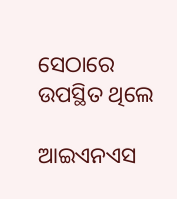ସେଠାରେ ଉପସ୍ଥିତ ଥିଲେ

ଆଇଏନଏସ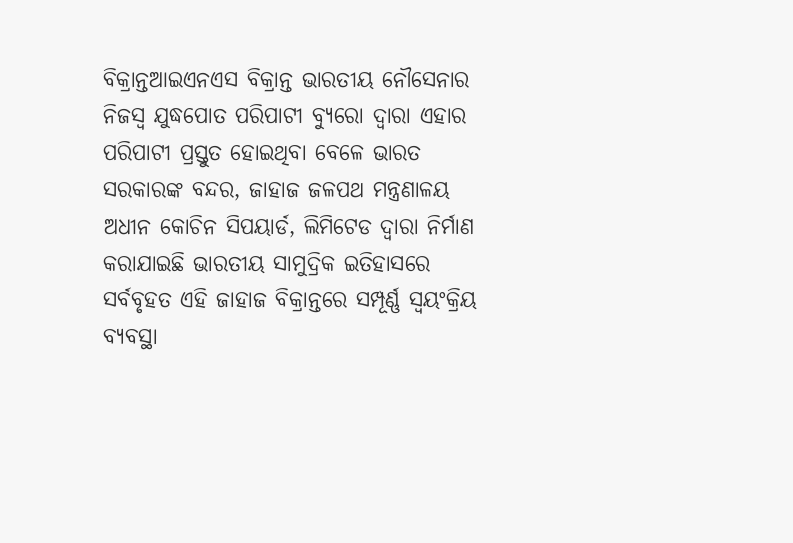ବିକ୍ରାନ୍ତଆଇଏନଏସ ବିକ୍ରାନ୍ତ ଭାରତୀୟ ନୌସେନାର ନିଜସ୍ୱ ଯୁଦ୍ଧପୋତ ପରିପାଟୀ ବ୍ୟୁରୋ ଦ୍ୱାରା ଏହାର ପରିପାଟୀ ପ୍ରସ୍ତୁତ ହୋଇଥିବା ବେଳେ ଭାରତ ସରକାରଙ୍କ ବନ୍ଦର, ଜାହାଜ ଜଳପଥ ମନ୍ତ୍ରଣାଳୟ ଅଧୀନ କୋଚିନ ସିପୟାର୍ଡ, ଲିମିଟେଡ ଦ୍ୱାରା ନିର୍ମାଣ କରାଯାଇଛି ଭାରତୀୟ ସାମୁଦ୍ରିକ ଇତିହାସରେ ସର୍ବବୃହତ ଏହି ଜାହାଜ ବିକ୍ରାନ୍ତରେ ସମ୍ପୂର୍ଣ୍ଣ ସ୍ୱୟଂକ୍ରିୟ ବ୍ୟବସ୍ଥା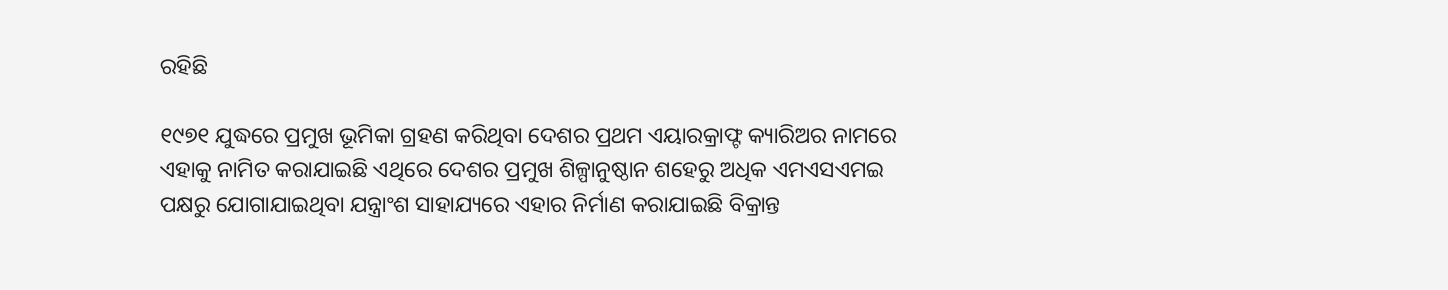ରହିଛି

୧୯୭୧ ଯୁଦ୍ଧରେ ପ୍ରମୁଖ ଭୂମିକା ଗ୍ରହଣ କରିଥିବା ଦେଶର ପ୍ରଥମ ଏୟାରକ୍ରାଫ୍ଟ କ୍ୟାରିଅର ନାମରେ ଏହାକୁ ନାମିତ କରାଯାଇଛି ଏଥିରେ ଦେଶର ପ୍ରମୁଖ ଶିଳ୍ପାନୁଷ୍ଠାନ ଶହେରୁ ଅଧିକ ଏମଏସଏମଇ ପକ୍ଷରୁ ଯୋଗାଯାଇଥିବା ଯନ୍ତ୍ରାଂଶ ସାହାଯ୍ୟରେ ଏହାର ନିର୍ମାଣ କରାଯାଇଛି ବିକ୍ରାନ୍ତ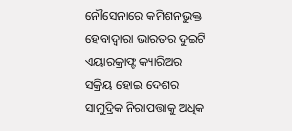ନୌସେନାରେ କମିଶନଭୁକ୍ତ ହେବାଦ୍ୱାରା ଭାରତର ଦୁଇଟି ଏୟାରକ୍ରାଫ୍ଟ କ୍ୟାରିଅର ସକ୍ରିୟ ହୋଇ ଦେଶର ସାମୁଦ୍ରିକ ନିରାପତ୍ତାକୁ ଅଧିକ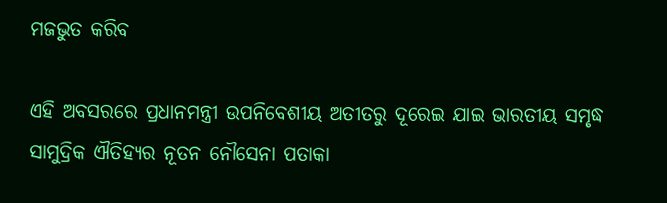ମଜଭୁତ କରିବ

ଏହି ଅବସରରେ ପ୍ରଧାନମନ୍ତ୍ରୀ ଉପନିବେଶୀୟ ଅତୀତରୁ ଦୂରେଇ ଯାଇ ଭାରତୀୟ ସମୃଦ୍ଧ ସାମୁଦ୍ରିକ ଐତିହ୍ୟର ନୂତନ ନୌସେନା ପତାକା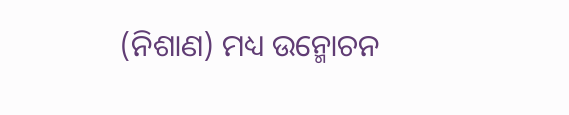(ନିଶାଣ) ମଧ୍ୟ ଉନ୍ମୋଚନ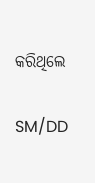କରିଥିଲେ

SM/DD